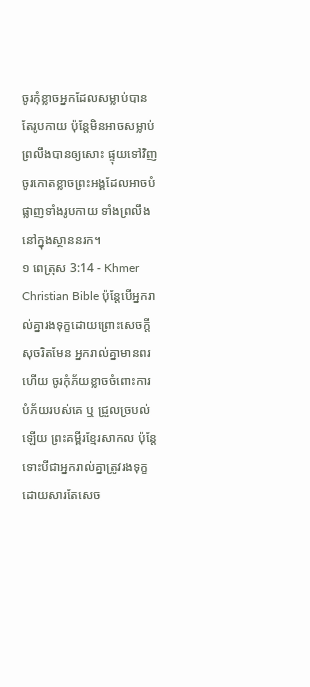ចូរកុំខ្លាចអ្នកដែលសម្លាប់បានតែរូបកាយ ប៉ុន្ដែមិនអាចសម្លាប់ព្រលឹងបានឲ្យសោះ ផ្ទុយទៅវិញ ចូរកោតខ្លាចព្រះអង្គដែលអាចបំផ្លាញទាំងរូបកាយ ទាំងព្រលឹងនៅក្នុងស្ថាននរក។
១ ពេត្រុស 3:14 - Khmer Christian Bible ប៉ុន្ដែបើអ្នករាល់គ្នារងទុក្ខដោយព្រោះសេចក្ដីសុចរិតមែន អ្នករាល់គ្នាមានពរហើយ ចូរកុំភ័យខ្លាចចំពោះការបំភ័យរបស់គេ ឬ ជ្រួលច្របល់ឡើយ ព្រះគម្ពីរខ្មែរសាកល ប៉ុន្តែទោះបីជាអ្នករាល់គ្នាត្រូវរងទុក្ខដោយសារតែសេច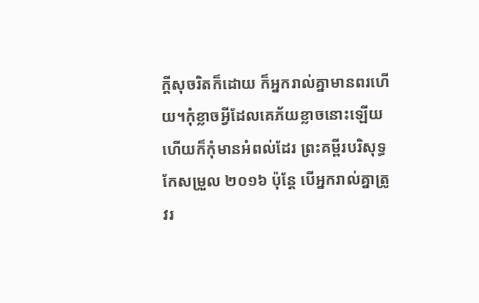ក្ដីសុចរិតក៏ដោយ ក៏អ្នករាល់គ្នាមានពរហើយ។កុំខ្លាចអ្វីដែលគេភ័យខ្លាចនោះឡើយ ហើយក៏កុំមានអំពល់ដែរ ព្រះគម្ពីរបរិសុទ្ធកែសម្រួល ២០១៦ ប៉ុន្តែ បើអ្នករាល់គ្នាត្រូវរ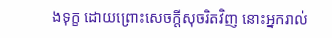ងទុក្ខ ដោយព្រោះសេចក្តីសុចរិតវិញ នោះអ្នករាល់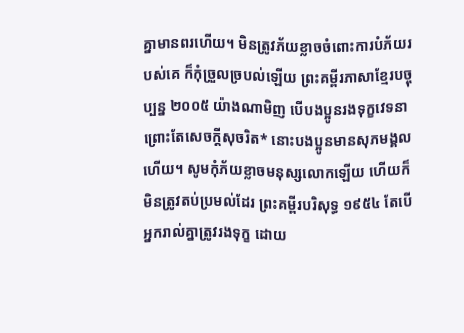គ្នាមានពរហើយ។ មិនត្រូវភ័យខ្លាចចំពោះការបំភ័យរបស់គេ ក៏កុំច្រួលច្របល់ឡើយ ព្រះគម្ពីរភាសាខ្មែរបច្ចុប្បន្ន ២០០៥ យ៉ាងណាមិញ បើបងប្អូនរងទុក្ខវេទនា ព្រោះតែសេចក្ដីសុចរិត* នោះបងប្អូនមានសុភមង្គលហើយ។ សូមកុំភ័យខ្លាចមនុស្សលោកឡើយ ហើយក៏មិនត្រូវតប់ប្រមល់ដែរ ព្រះគម្ពីរបរិសុទ្ធ ១៩៥៤ តែបើអ្នករាល់គ្នាត្រូវរងទុក្ខ ដោយ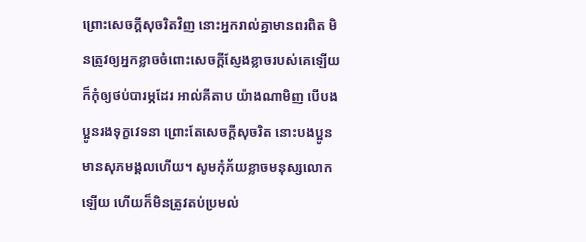ព្រោះសេចក្ដីសុចរិតវិញ នោះអ្នករាល់គ្នាមានពរពិត មិនត្រូវឲ្យអ្នកខ្លាចចំពោះសេចក្ដីស្ញែងខ្លាចរបស់គេឡើយ ក៏កុំឲ្យថប់បារម្ភដែរ អាល់គីតាប យ៉ាងណាមិញ បើបងប្អូនរងទុក្ខវេទនា ព្រោះតែសេចក្ដីសុចរិត នោះបងប្អូនមានសុភមង្គលហើយ។ សូមកុំភ័យខ្លាចមនុស្សលោកឡើយ ហើយក៏មិនត្រូវតប់ប្រមល់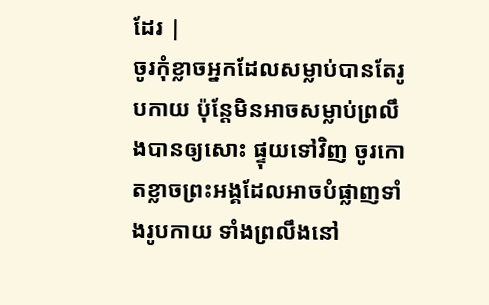ដែរ |
ចូរកុំខ្លាចអ្នកដែលសម្លាប់បានតែរូបកាយ ប៉ុន្ដែមិនអាចសម្លាប់ព្រលឹងបានឲ្យសោះ ផ្ទុយទៅវិញ ចូរកោតខ្លាចព្រះអង្គដែលអាចបំផ្លាញទាំងរូបកាយ ទាំងព្រលឹងនៅ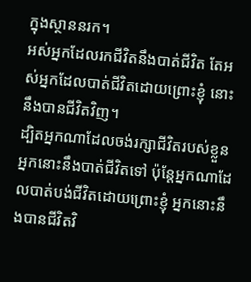ក្នុងស្ថាននរក។
អស់អ្នកដែលរកជីវិតនឹងបាត់ជីវិត តែអស់អ្នកដែលបាត់ជីវិតដោយព្រោះខ្ញុំ នោះនឹងបានជីវិតវិញ។
ដ្បិតអ្នកណាដែលចង់រក្សាជីវិតរបស់ខ្លួន អ្នកនោះនឹងបាត់ជីវិតទៅ ប៉ុន្ដែអ្នកណាដែលបាត់បង់ជីវិតដោយព្រោះខ្ញុំ អ្នកនោះនឹងបានជីវិតវិ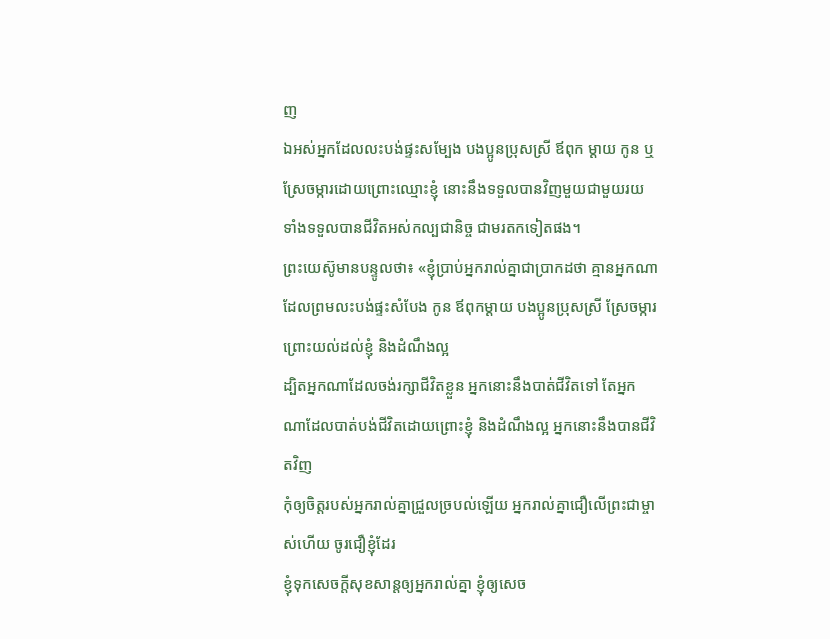ញ
ឯអស់អ្នកដែលលះបង់ផ្ទះសម្បែង បងប្អូនប្រុសស្រី ឪពុក ម្ដាយ កូន ឬស្រែចម្ការដោយព្រោះឈ្មោះខ្ញុំ នោះនឹងទទួលបានវិញមួយជាមួយរយ ទាំងទទួលបានជីវិតអស់កល្បជានិច្ច ជាមរតកទៀតផង។
ព្រះយេស៊ូមានបន្ទូលថា៖ «ខ្ញុំប្រាប់អ្នករាល់គ្នាជាប្រាកដថា គ្មានអ្នកណាដែលព្រមលះបង់ផ្ទះសំបែង កូន ឪពុកម្ដាយ បងប្អូនប្រុសស្រី ស្រែចម្ការ ព្រោះយល់ដល់ខ្ញុំ និងដំណឹងល្អ
ដ្បិតអ្នកណាដែលចង់រក្សាជីវិតខ្លួន អ្នកនោះនឹងបាត់ជីវិតទៅ តែអ្នកណាដែលបាត់បង់ជីវិតដោយព្រោះខ្ញុំ និងដំណឹងល្អ អ្នកនោះនឹងបានជីវិតវិញ
កុំឲ្យចិត្តរបស់អ្នករាល់គ្នាជ្រួលច្របល់ឡើយ អ្នករាល់គ្នាជឿលើព្រះជាម្ចាស់ហើយ ចូរជឿខ្ញុំដែរ
ខ្ញុំទុកសេចក្ដីសុខសាន្តឲ្យអ្នករាល់គ្នា ខ្ញុំឲ្យសេច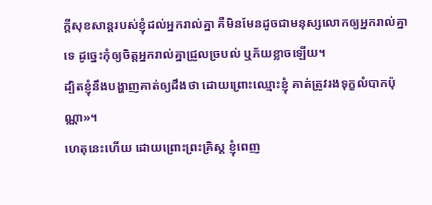ក្ដីសុខសាន្តរបស់ខ្ញុំដល់អ្នករាល់គ្នា គឺមិនមែនដូចជាមនុស្សលោកឲ្យអ្នករាល់គ្នាទេ ដូច្នេះកុំឲ្យចិត្តអ្នករាល់គ្នាជ្រួលច្របល់ ឬភ័យខ្លាចឡើយ។
ដ្បិតខ្ញុំនឹងបង្ហាញគាត់ឲ្យដឹងថា ដោយព្រោះឈ្មោះខ្ញុំ គាត់ត្រូវរងទុក្ខលំបាកប៉ុណ្ណា»។
ហេតុនេះហើយ ដោយព្រោះព្រះគ្រិស្ដ ខ្ញុំពេញ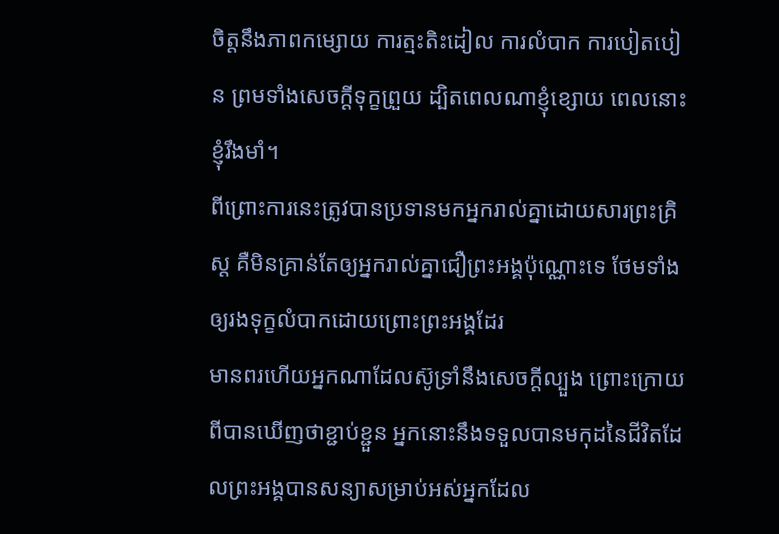ចិត្ដនឹងភាពកម្សោយ ការត្មះតិះដៀល ការលំបាក ការបៀតបៀន ព្រមទាំងសេចក្ដីទុក្ខព្រួយ ដ្បិតពេលណាខ្ញុំខ្សោយ ពេលនោះខ្ញុំរឹងមាំ។
ពីព្រោះការនេះត្រូវបានប្រទានមកអ្នករាល់គ្នាដោយសារព្រះគ្រិស្ដ គឺមិនគ្រាន់តែឲ្យអ្នករាល់គ្នាជឿព្រះអង្គប៉ុណ្ណោះទេ ថែមទាំងឲ្យរងទុក្ខលំបាកដោយព្រោះព្រះអង្គដែរ
មានពរហើយអ្នកណាដែលស៊ូទ្រាំនឹងសេចក្ដីល្បួង ព្រោះក្រោយពីបានឃើញថាខ្ជាប់ខ្ជួន អ្នកនោះនឹងទទួលបានមកុដនៃជីវិតដែលព្រះអង្គបានសន្យាសម្រាប់អស់អ្នកដែល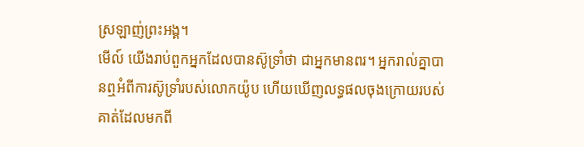ស្រឡាញ់ព្រះអង្គ។
មើល៍ យើងរាប់ពួកអ្នកដែលបានស៊ូទ្រាំថា ជាអ្នកមានពរ។ អ្នករាល់គ្នាបានឮអំពីការស៊ូទ្រាំរបស់លោកយ៉ូប ហើយឃើញលទ្ធផលចុងក្រោយរបស់គាត់ដែលមកពី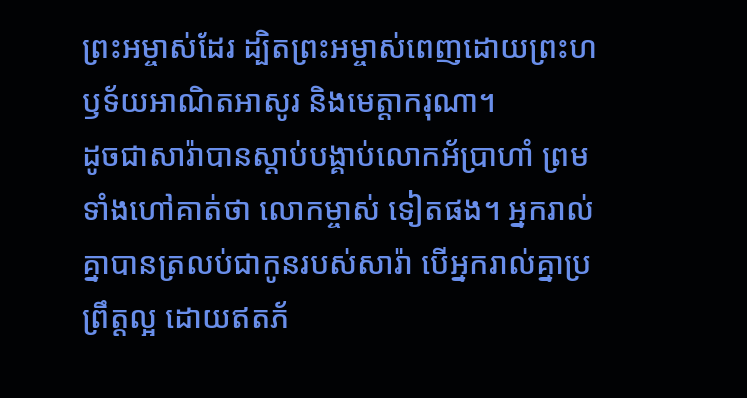ព្រះអម្ចាស់ដែរ ដ្បិតព្រះអម្ចាស់ពេញដោយព្រះហឫទ័យអាណិតអាសូរ និងមេត្តាករុណា។
ដូចជាសារ៉ាបានស្ដាប់បង្គាប់លោកអ័ប្រាហាំ ព្រមទាំងហៅគាត់ថា លោកម្ចាស់ ទៀតផង។ អ្នករាល់គ្នាបានត្រលប់ជាកូនរបស់សារ៉ា បើអ្នករាល់គ្នាប្រព្រឹត្ដល្អ ដោយឥតភ័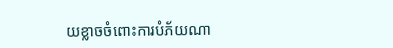យខ្លាចចំពោះការបំភ័យណា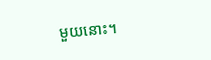មួយនោះ។